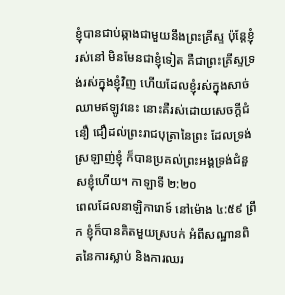ខ្ញុំបានជាប់ឆ្កាងជាមួយនឹងព្រះគ្រីស្ទ ប៉ុន្តែខ្ញុំរស់នៅ មិនមែនជាខ្ញុំទៀត គឺជាព្រះគ្រីស្ទទ្រង់រស់ក្នុងខ្ញុំវិញ ហើយដែលខ្ញុំរស់ក្នុងសាច់ឈាមឥឡូវនេះ នោះគឺរស់ដោយសេចក្តីជំនឿ ជឿដល់ព្រះរាជបុត្រានៃព្រះ ដែលទ្រង់ស្រឡាញ់ខ្ញុំ ក៏បានប្រគល់ព្រះអង្គទ្រង់ជំនួសខ្ញុំហើយ។ កាឡាទី ២:២០
ពេលដែលនាឡិការោទ៍ នៅម៉ោង ៤:៥៩ ព្រឹក ខ្ញុំក៏បានគិតមួយស្របក់ អំពីសណ្ឋានពិតនៃការស្លាប់ និងការឈរ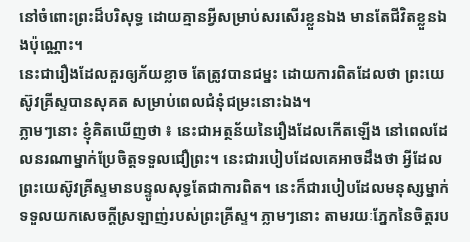នៅចំពោះព្រះដ៏បរិសុទ្ធ ដោយគ្មានអ្វីសម្រាប់សរសើរខ្លួនឯង មានតែជីវិតខ្លួនឯងប៉ុណ្ណោះ។
នេះជារឿងដែលគួរឲ្យភ័យខ្លាច តែត្រូវបានជម្នះ ដោយការពិតដែលថា ព្រះយេស៊ូវគ្រីស្ទបានសុគត សម្រាប់ពេលជំនុំជម្រះនោះឯង។
ភ្លាមៗនោះ ខ្ញុំគិតឃើញថា ៖ នេះជាអត្ថន័យនៃរឿងដែលកើតឡើង នៅពេលដែលនរណាម្នាក់ប្រែចិត្តទទួលជឿព្រះ។ នេះជារបៀបដែលគេអាចដឹងថា អ្វីដែលព្រះយេស៊ូវគ្រីស្ទមានបន្ទូលសុទ្ធតែជាការពិត។ នេះក៏ជារបៀបដែលមនុស្សម្នាក់ទទួលយកសេចក្តីស្រឡាញ់របស់ព្រះគ្រីស្ទ។ ភ្លាមៗនោះ តាមរយៈភ្នែកនៃចិត្តរប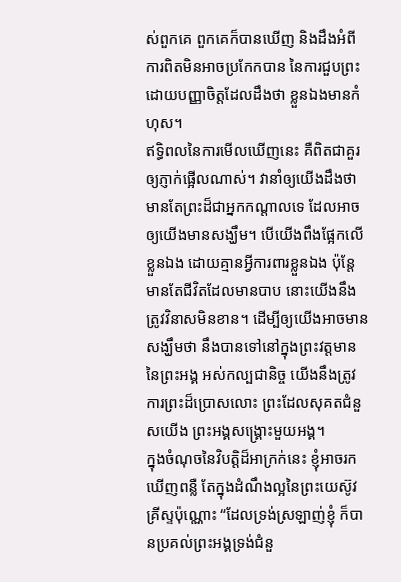ស់ពួកគេ ពួកគេក៏បានឃើញ និងដឹងអំពីការពិតមិនអាចប្រកែកបាន នៃការជួបព្រះ ដោយបញ្ញាចិត្តដែលដឹងថា ខ្លួនឯងមានកំហុស។
ឥទ្ធិពលនៃការមើលឃើញនេះ គឺពិតជាគួរឲ្យភ្ញាក់ផ្អើលណាស់។ វានាំឲ្យយើងដឹងថា មានតែព្រះដ៏ជាអ្នកកណ្តាលទេ ដែលអាចឲ្យយើងមានសង្ឃឹម។ បើយើងពឹងផ្អែកលើខ្លួនឯង ដោយគ្មានអ្វីការពារខ្លួនឯង ប៉ុន្តែ មានតែជីវិតដែលមានបាប នោះយើងនឹងត្រូវវិនាសមិនខាន។ ដើម្បីឲ្យយើងអាចមានសង្ឃឹមថា នឹងបានទៅនៅក្នុងព្រះវត្តមាននៃព្រះអង្គ អស់កល្បជានិច្ច យើងនឹងត្រូវការព្រះដ៏ប្រោសលោះ ព្រះដែលសុគតជំនួសយើង ព្រះអង្គសង្គ្រោះមួយអង្គ។
ក្នុងចំណុចនៃវិបត្តិដ៏អាក្រក់នេះ ខ្ញុំអាចរកឃើញពន្លឺ តែក្នុងដំណឹងល្អនៃព្រះយេស៊ូវគ្រីស្ទប៉ុណ្ណោះ “ដែលទ្រង់ស្រឡាញ់ខ្ញុំ ក៏បានប្រគល់ព្រះអង្គទ្រង់ជំនួ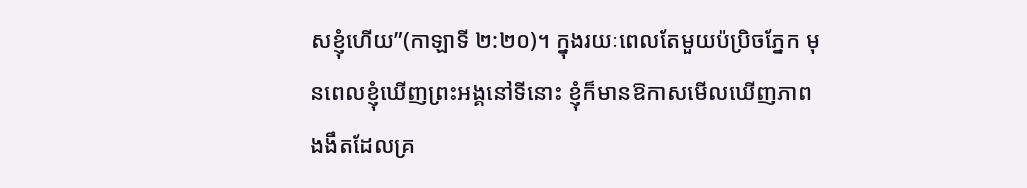សខ្ញុំហើយ”(កាឡាទី ២:២០)។ ក្នុងរយៈពេលតែមួយប៉ប្រិចភ្នែក មុនពេលខ្ញុំឃើញព្រះអង្គនៅទីនោះ ខ្ញុំក៏មានឱកាសមើលឃើញភាពងងឹតដែលគ្រ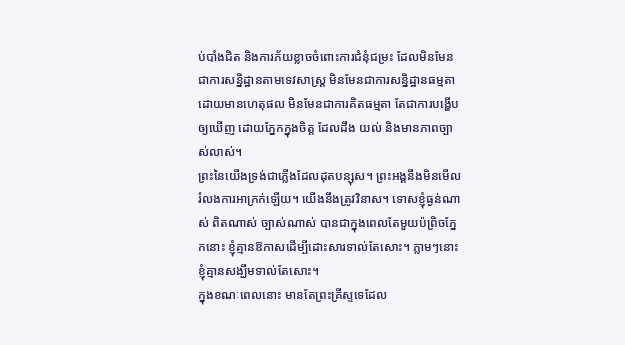ប់បាំងជិត និងការភ័យខ្លាចចំពោះការជំនុំជម្រះ ដែលមិនមែនជាការសន្និដ្ឋានតាមទេវសាស្រ្ត មិនមែនជាការសន្និដ្ឋានធម្មតា ដោយមានហេតុផល មិនមែនជាការគិតធម្មតា តែជាការបង្ហើបឲ្យឃើញ ដោយភ្នែកក្នុងចិត្ត ដែលដឹង យល់ និងមានភាពច្បាស់លាស់។
ព្រះនៃយើងទ្រង់ជាភ្លើងដែលដុតបន្សុស។ ព្រះអង្គនឹងមិនមើលរំលងការអាក្រក់ឡើយ។ យើងនឹងត្រូវវិនាស។ ទោសខ្ញុំធ្ងន់ណាស់ ពិតណាស់ ច្បាស់ណាស់ បានជាក្នុងពេលតែមួយប៉ព្រិចភ្នែកនោះ ខ្ញុំគ្មានឱកាសដើម្បីដោះសារទាល់តែសោះ។ ភ្លាមៗនោះ ខ្ញុំគ្មានសង្ឃឹមទាល់តែសោះ។
ក្នុងខណៈពេលនោះ មានតែព្រះគ្រីស្ទទេដែល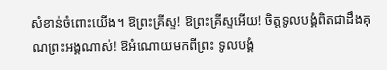សំខាន់ចំពោះយើង។ ឱព្រះគ្រីស្ទ! ឱព្រះគ្រីស្ទអើយ! ចិត្តទូលបង្គំពិតជាដឹងគុណព្រះអង្គណាស់! ឱអំណោយមកពីព្រះ ទូលបង្គំ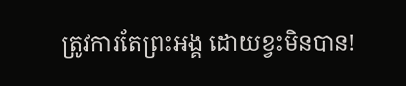ត្រូវការតែព្រះអង្គ ដោយខ្វះមិនបាន!